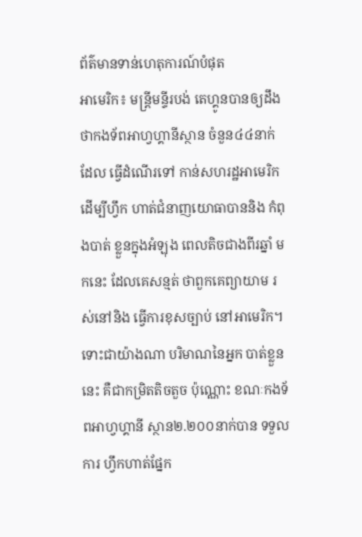ព័ត៌មានទាន់ហេតុការណ៍បំផុត
អាមេរិក៖ មន្ត្រីមន្ទីរបង់ តេហ្គូនបានឲ្យដឹង ថាកងទ័ពអាហ្វហ្គានីស្ថាន ចំនួន៤៤នាក់ដែល ធ្វើដំណើរទៅ កាន់សហរដ្ឋអាមេរិក ដើម្បីហ្វឹក ហាត់ជំនាញយោធាបាននិង កំពុងបាត់ ខ្លួនក្នុងអំឡុង ពេលតិចជាងពីរឆ្នាំ មកនេះ ដែលគេសន្មត់ ថាពួកគេព្យាយាម រស់នៅនិង ធ្វើការខុសច្បាប់ នៅអាមេរិក។
ទោះជាយ៉ាងណា បរិមាណនៃអ្នក បាត់ខ្លួននេះ គឺជាកម្រិតតិចតួច ប៉ុណ្ណោះ ខណៈកងទ័ពអាហ្វហ្គានី ស្ថាន២.២០០នាក់បាន ទទួលការ ហ្វឹកហាត់ផ្នែក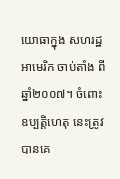យោធាក្នុង សហរដ្ឋអាមេរិក ចាប់តាំង ពីឆ្នាំ២០០៧។ ចំពោះឧប្បត្តិហេតុ នេះត្រូវបានគេ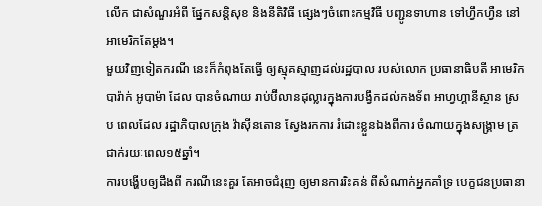លើក ជាសំណួរអំពី ផ្នែកសន្តិសុខ និងនីតិវិធី ផ្សេងៗចំពោះកម្មវិធី បញ្ជូនទាហាន ទៅហ្វឹកហ្វឺន នៅអាមេរិកតែម្តង។
មួយវិញទៀតករណី នេះក៏កំពុងតែធ្វើ ឲ្យស្មុគស្មាញដល់រដ្ឋបាល របស់លោក ប្រធានាធិបតី អាមេរិក បារ៉ាក់ អូបាម៉ា ដែល បានចំណាយ រាប់ប៊ីលានដុល្លារក្នុងការបង្វឹកដល់កងទ័ព អាហ្វហ្គានីស្ថាន ស្រប ពេលដែល រដ្ឋាភិបាលក្រុង វ៉ាស៊ីនតោន ស្វែងរកការ រំដោះខ្លួនឯងពីការ ចំណាយក្នុងសង្គ្រាម ត្រជាក់រយៈពេល១៥ឆ្នាំ។
ការបង្ហើបឲ្យដឹងពី ករណីនេះគួរ តែអាចជំរុញ ឲ្យមានការរិះគន់ ពីសំណាក់អ្នកគាំទ្រ បេក្ខជនប្រធានា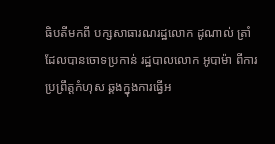ធិបតីមកពី បក្សសាធារណរដ្ឋលោក ដូណាល់ ត្រាំ ដែលបានចោទប្រកាន់ រដ្ឋបាលលោក អូបាម៉ា ពីការប្រព្រឹត្តកំហុស ឆ្គងក្នុងការធ្វើអ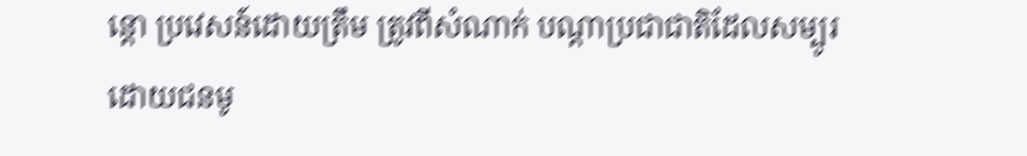ន្តោ ប្រវេសន៍ដោយត្រឹម ត្រូវពីសំណាក់ បណ្តាប្រជាជាតិដែលសម្បូរ ដោយជនមូ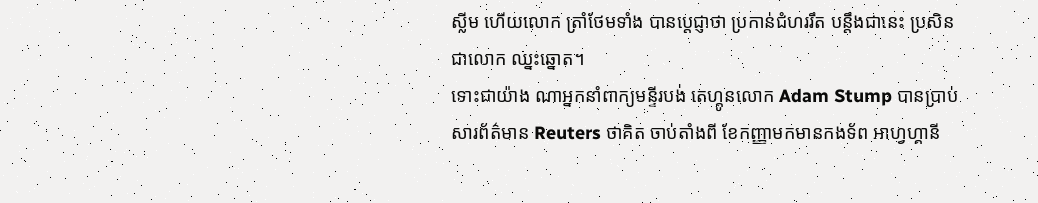ស្លីម ហើយលោក ត្រាំថែមទាំង បានប្តេជ្ញាថា ប្រកាន់ជំហររឹត បន្តឹងជានេះ ប្រសិនជាលោក ឈ្នះឆ្នោត។
ទោះជាយ៉ាង ណាអ្នកនាំពាក្យមន្ទីរបង់ តេហ្គូនលោក Adam Stump បានប្រាប់ សារព័ត៌មាន Reuters ថាគិត ចាប់តាំងពី ខែកញ្ញាមកមានកងទ័ព អាហ្វហ្គានី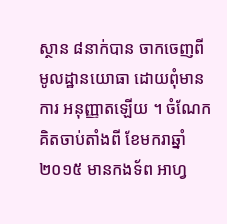ស្ថាន ៨នាក់បាន ចាកចេញពី មូលដ្ឋានយោធា ដោយពុំមានការ អនុញ្ញាតឡើយ ។ ចំណែក គិតចាប់តាំងពី ខែមករាឆ្នាំ២០១៥ មានកងទ័ព អាហ្វ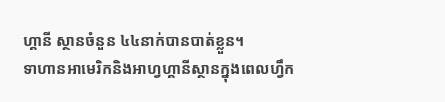ហ្គានី ស្ថានចំនួន ៤៤នាក់បានបាត់ខ្លួន។
ទាហានអាមេរិកនិងអាហ្វហ្គានីស្ថានក្នុងពេលហ្វឹក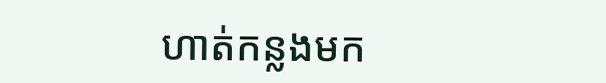ហាត់កន្លងមក